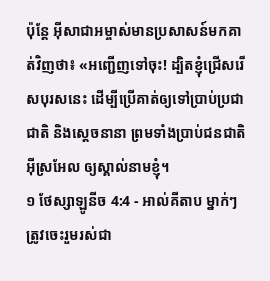ប៉ុន្ដែ អ៊ីសាជាអម្ចាស់មានប្រសាសន៍មកគាត់វិញថា៖ «អញ្ជើញទៅចុះ! ដ្បិតខ្ញុំជ្រើសរើសបុរសនេះ ដើម្បីប្រើគាត់ឲ្យទៅប្រាប់ប្រជាជាតិ និងស្ដេចនានា ព្រមទាំងប្រាប់ជនជាតិអ៊ីស្រអែល ឲ្យស្គាល់នាមខ្ញុំ។
១ ថែស្សាឡូនីច 4:4 - អាល់គីតាប ម្នាក់ៗត្រូវចេះរួមរស់ជា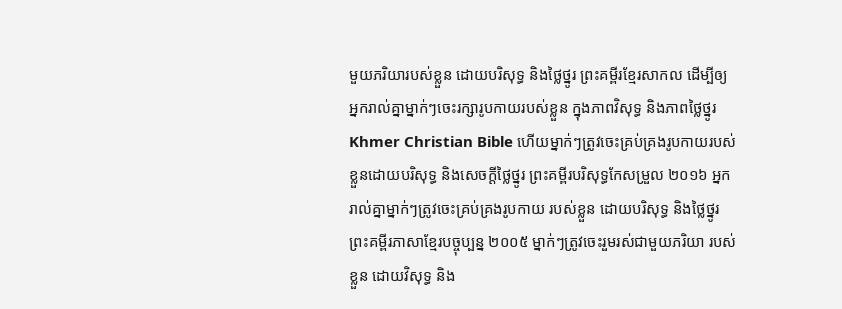មួយភរិយារបស់ខ្លួន ដោយបរិសុទ្ធ និងថ្លៃថ្នូរ ព្រះគម្ពីរខ្មែរសាកល ដើម្បីឲ្យអ្នករាល់គ្នាម្នាក់ៗចេះរក្សារូបកាយរបស់ខ្លួន ក្នុងភាពវិសុទ្ធ និងភាពថ្លៃថ្នូរ Khmer Christian Bible ហើយម្នាក់ៗត្រូវចេះគ្រប់គ្រងរូបកាយរបស់ខ្លួនដោយបរិសុទ្ធ និងសេចក្ដីថ្លៃថ្នូរ ព្រះគម្ពីរបរិសុទ្ធកែសម្រួល ២០១៦ អ្នករាល់គ្នាម្នាក់ៗត្រូវចេះគ្រប់គ្រងរូបកាយ របស់ខ្លួន ដោយបរិសុទ្ធ និងថ្លៃថ្នូរ ព្រះគម្ពីរភាសាខ្មែរបច្ចុប្បន្ន ២០០៥ ម្នាក់ៗត្រូវចេះរួមរស់ជាមួយភរិយា របស់ខ្លួន ដោយវិសុទ្ធ និង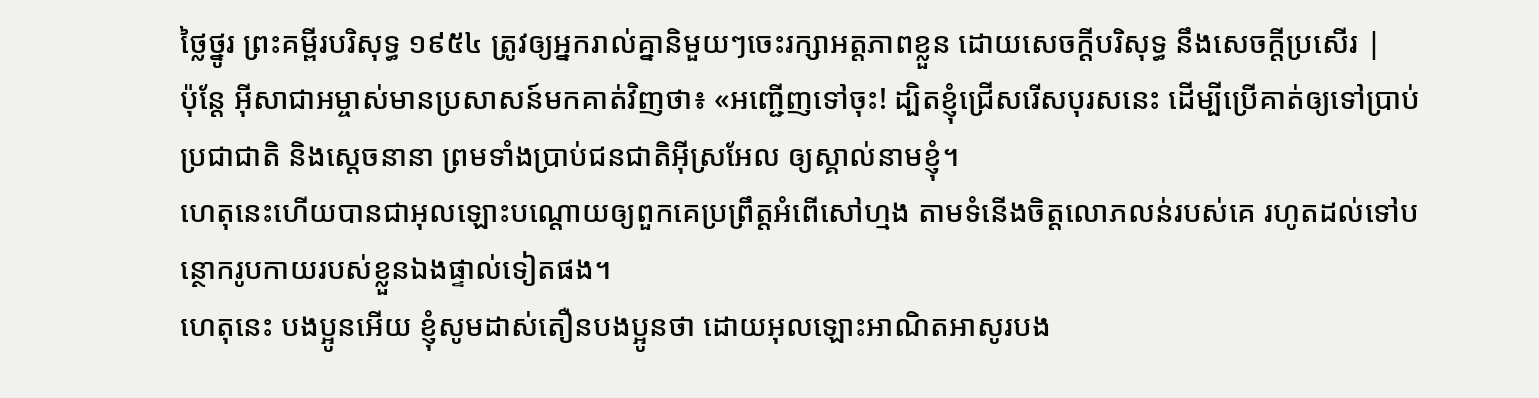ថ្លៃថ្នូរ ព្រះគម្ពីរបរិសុទ្ធ ១៩៥៤ ត្រូវឲ្យអ្នករាល់គ្នានិមួយៗចេះរក្សាអត្តភាពខ្លួន ដោយសេចក្ដីបរិសុទ្ធ នឹងសេចក្ដីប្រសើរ |
ប៉ុន្ដែ អ៊ីសាជាអម្ចាស់មានប្រសាសន៍មកគាត់វិញថា៖ «អញ្ជើញទៅចុះ! ដ្បិតខ្ញុំជ្រើសរើសបុរសនេះ ដើម្បីប្រើគាត់ឲ្យទៅប្រាប់ប្រជាជាតិ និងស្ដេចនានា ព្រមទាំងប្រាប់ជនជាតិអ៊ីស្រអែល ឲ្យស្គាល់នាមខ្ញុំ។
ហេតុនេះហើយបានជាអុលឡោះបណ្ដោយឲ្យពួកគេប្រព្រឹត្ដអំពើសៅហ្មង តាមទំនើងចិត្ដលោភលន់របស់គេ រហូតដល់ទៅបន្ថោករូបកាយរបស់ខ្លួនឯងផ្ទាល់ទៀតផង។
ហេតុនេះ បងប្អូនអើយ ខ្ញុំសូមដាស់តឿនបងប្អូនថា ដោយអុលឡោះអាណិតអាសូរបង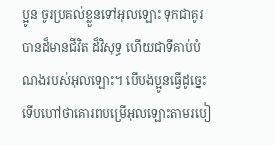ប្អូន ចូរប្រគល់ខ្លួនទៅអុលឡោះ ទុកជាគូរបានដ៏មានជីវិត ដ៏វិសុទ្ធ ហើយជាទីគាប់បំណងរបស់អុលឡោះ។ បើបងប្អូនធ្វើដូច្នេះ ទើបហៅថាគោរពបម្រើអុលឡោះតាមរបៀ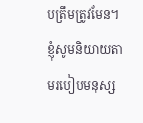បត្រឹមត្រូវមែន។
ខ្ញុំសូមនិយាយតាមរបៀបមនុស្ស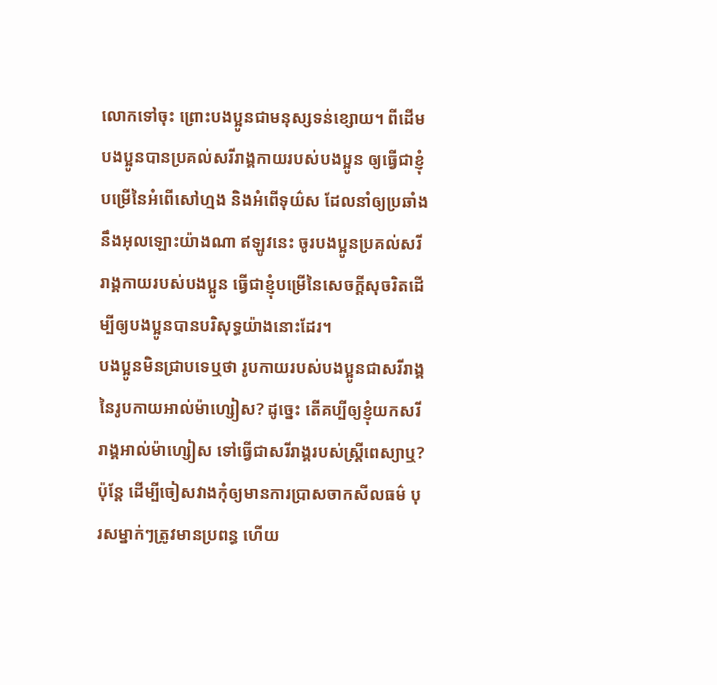លោកទៅចុះ ព្រោះបងប្អូនជាមនុស្សទន់ខ្សោយ។ ពីដើម បងប្អូនបានប្រគល់សរីរាង្គកាយរបស់បងប្អូន ឲ្យធ្វើជាខ្ញុំបម្រើនៃអំពើសៅហ្មង និងអំពើទុយ៌ស ដែលនាំឲ្យប្រឆាំងនឹងអុលឡោះយ៉ាងណា ឥឡូវនេះ ចូរបងប្អូនប្រគល់សរីរាង្គកាយរបស់បងប្អូន ធ្វើជាខ្ញុំបម្រើនៃសេចក្ដីសុចរិតដើម្បីឲ្យបងប្អូនបានបរិសុទ្ធយ៉ាងនោះដែរ។
បងប្អូនមិនជ្រាបទេឬថា រូបកាយរបស់បងប្អូនជាសរីរាង្គនៃរូបកាយអាល់ម៉ាហ្សៀស? ដូច្នេះ តើគប្បីឲ្យខ្ញុំយកសរីរាង្គអាល់ម៉ាហ្សៀស ទៅធ្វើជាសរីរាង្គរបស់ស្ដ្រីពេស្យាឬ?
ប៉ុន្ដែ ដើម្បីចៀសវាងកុំឲ្យមានការប្រាសចាកសីលធម៌ បុរសម្នាក់ៗត្រូវមានប្រពន្ធ ហើយ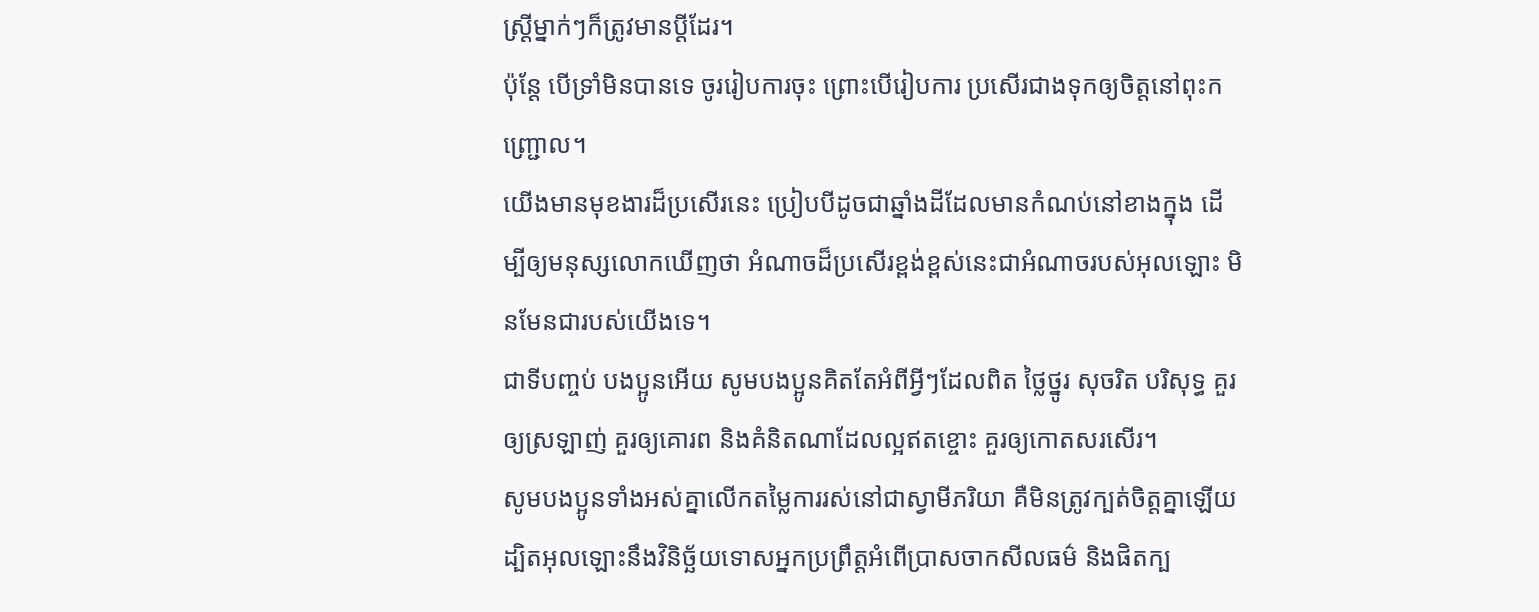ស្ដ្រីម្នាក់ៗក៏ត្រូវមានប្ដីដែរ។
ប៉ុន្ដែ បើទ្រាំមិនបានទេ ចូររៀបការចុះ ព្រោះបើរៀបការ ប្រសើរជាងទុកឲ្យចិត្ដនៅពុះកញ្ជ្រោល។
យើងមានមុខងារដ៏ប្រសើរនេះ ប្រៀបបីដូចជាឆ្នាំងដីដែលមានកំណប់នៅខាងក្នុង ដើម្បីឲ្យមនុស្សលោកឃើញថា អំណាចដ៏ប្រសើរខ្ពង់ខ្ពស់នេះជាអំណាចរបស់អុលឡោះ មិនមែនជារបស់យើងទេ។
ជាទីបញ្ចប់ បងប្អូនអើយ សូមបងប្អូនគិតតែអំពីអ្វីៗដែលពិត ថ្លៃថ្នូរ សុចរិត បរិសុទ្ធ គួរឲ្យស្រឡាញ់ គួរឲ្យគោរព និងគំនិតណាដែលល្អឥតខ្ចោះ គួរឲ្យកោតសរសើរ។
សូមបងប្អូនទាំងអស់គ្នាលើកតម្លៃការរស់នៅជាស្វាមីភរិយា គឺមិនត្រូវក្បត់ចិត្ដគ្នាឡើយ ដ្បិតអុលឡោះនឹងវិនិច្ឆ័យទោសអ្នកប្រព្រឹត្ដអំពើប្រាសចាកសីលធម៌ និងផិតក្ប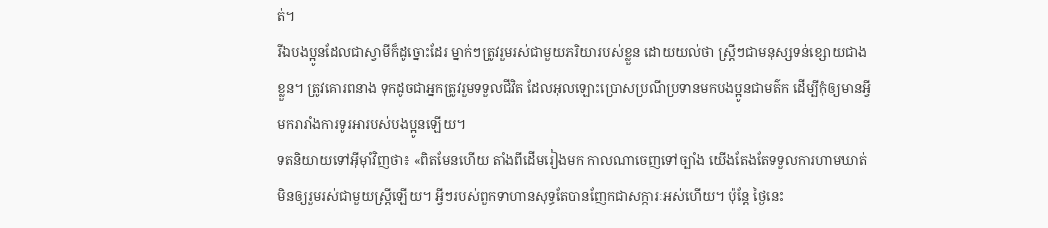ត់។
រីឯបងប្អូនដែលជាស្វាមីក៏ដូច្នោះដែរ ម្នាក់ៗត្រូវរួមរស់ជាមួយភរិយារបស់ខ្លួន ដោយយល់ថា ស្ដ្រីៗជាមនុស្សទន់ខ្សោយជាងខ្លួន។ ត្រូវគោរពនាង ទុកដូចជាអ្នកត្រូវរួមទទួលជីវិត ដែលអុលឡោះប្រោសប្រណីប្រទានមកបងប្អូនជាមត៌ក ដើម្បីកុំឲ្យមានអ្វីមករារាំងការទូរអារបស់បងប្អូនឡើយ។
ទតនិយាយទៅអ៊ីមុាំវិញថា៖ «ពិតមែនហើយ តាំងពីដើមរៀងមក កាលណាចេញទៅច្បាំង យើងតែងតែទទួលការហាមឃាត់មិនឲ្យរួមរស់ជាមួយស្ត្រីឡើយ។ អ្វីៗរបស់ពួកទាហានសុទ្ធតែបានញែកជាសក្ការៈអស់ហើយ។ ប៉ុន្តែ ថ្ងៃនេះ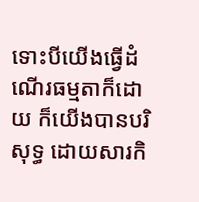ទោះបីយើងធ្វើដំណើរធម្មតាក៏ដោយ ក៏យើងបានបរិសុទ្ធ ដោយសារកិ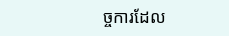ច្ចការដែល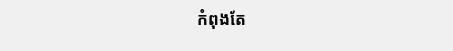កំពុងតែ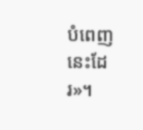បំពេញនេះដែរ»។